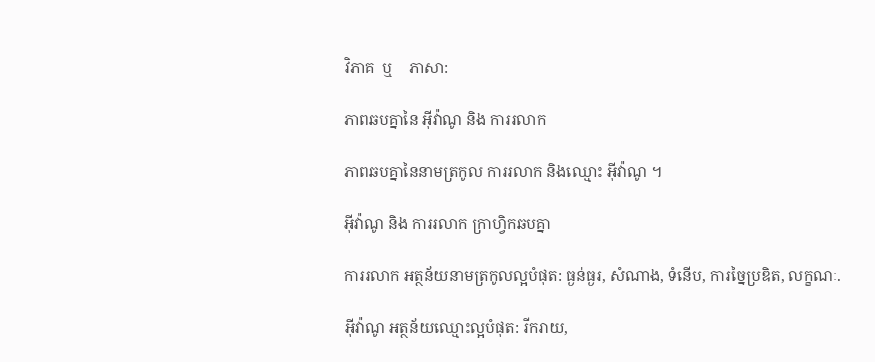វិភាគ  ឬ    ភាសា:

ភាពឆបគ្នានៃ អ៊ីវ៉ាណូ និង ការរលាក

ភាពឆបគ្នានៃនាមត្រកូល ការរលាក និងឈ្មោះ អ៊ីវ៉ាណូ ។

អ៊ីវ៉ាណូ និង ការរលាក ក្រាហ្វិកឆបគ្នា

ការរលាក អត្ថន័យនាមត្រកូលល្អបំផុត: ធ្ងន់ធ្ងរ, សំណាង, ទំនើប, ការច្នៃប្រឌិត, លក្ខណៈ.

អ៊ីវ៉ាណូ អត្ថន័យឈ្មោះល្អបំផុត: រីករាយ,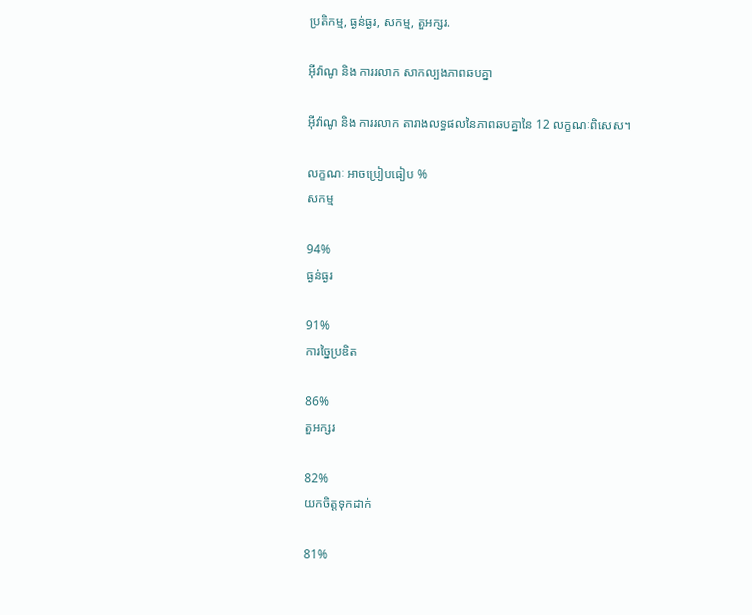ប្រតិកម្ម, ធ្ងន់ធ្ងរ, សកម្ម, តួអក្សរ.

អ៊ីវ៉ាណូ និង ការរលាក សាកល្បងភាពឆបគ្នា

អ៊ីវ៉ាណូ និង ការរលាក តារាងលទ្ធផលនៃភាពឆបគ្នានៃ 12 លក្ខណៈពិសេស។

លក្ខណៈ អាចប្រៀបធៀប %
សកម្ម

94%
ធ្ងន់ធ្ងរ

91%
ការច្នៃប្រឌិត

86%
តួអក្សរ

82%
យកចិត្តទុកដាក់

81%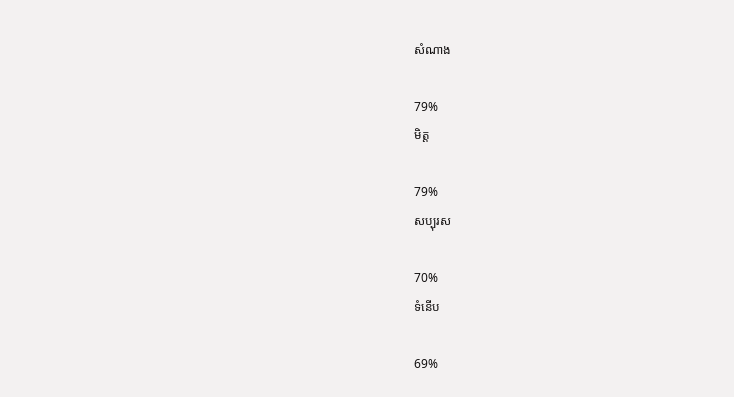សំណាង

79%
មិត្ត

79%
សប្បុរស

70%
ទំនើប

69%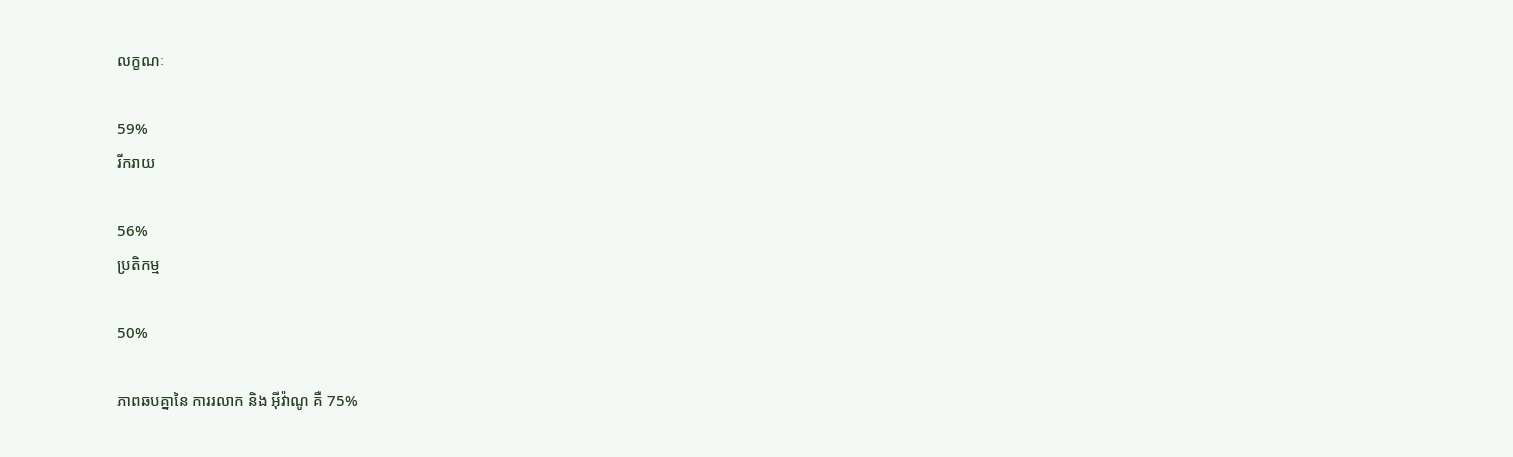លក្ខណៈ

59%
រីករាយ

56%
ប្រតិកម្ម

50%

ភាពឆបគ្នានៃ ការរលាក និង អ៊ីវ៉ាណូ គឺ 75%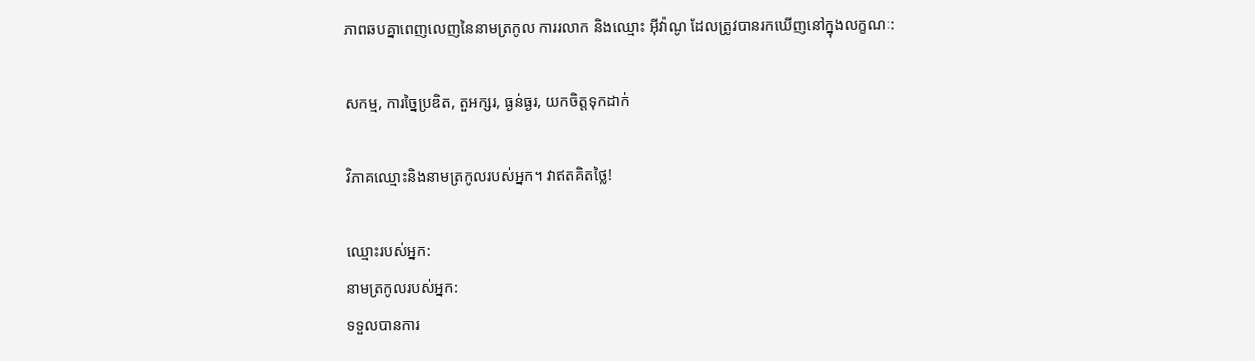ភាពឆបគ្នាពេញលេញនៃនាមត្រកូល ការរលាក និងឈ្មោះ អ៊ីវ៉ាណូ ដែលត្រូវបានរកឃើញនៅក្នុងលក្ខណៈ:

សកម្ម, ការច្នៃប្រឌិត, តួអក្សរ, ធ្ងន់ធ្ងរ, យកចិត្តទុកដាក់

វិភាគឈ្មោះនិងនាមត្រកូលរបស់អ្នក។ វាឥតគិតថ្លៃ!

ឈ្មោះរបស់អ្នក:
នាមត្រកូលរបស់អ្នក:
ទទួលបានការ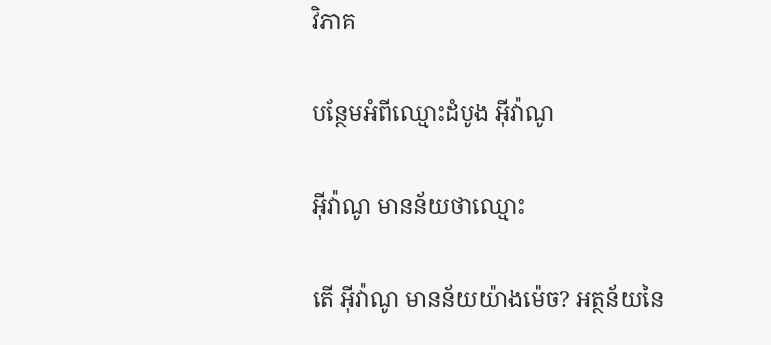វិភាគ

បន្ថែមអំពីឈ្មោះដំបូង អ៊ីវ៉ាណូ

អ៊ីវ៉ាណូ មានន័យថាឈ្មោះ

តើ អ៊ីវ៉ាណូ មានន័យយ៉ាងម៉េច? អត្ថន័យនៃ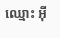ឈ្មោះ អ៊ី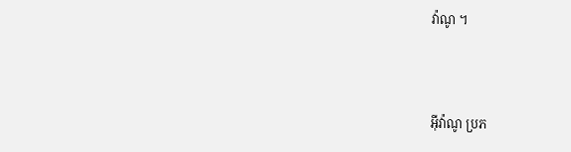វ៉ាណូ ។



អ៊ីវ៉ាណូ ប្រភ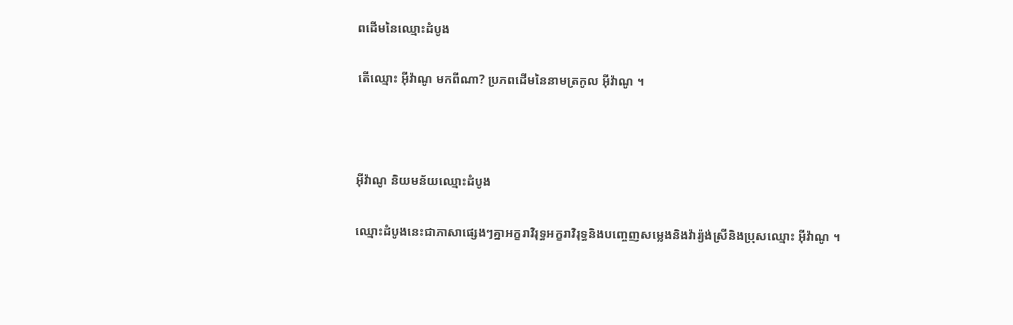ពដើមនៃឈ្មោះដំបូង

តើឈ្មោះ អ៊ីវ៉ាណូ មកពីណា? ប្រភពដើមនៃនាមត្រកូល អ៊ីវ៉ាណូ ។



អ៊ីវ៉ាណូ និយមន័យឈ្មោះដំបូង

ឈ្មោះដំបូងនេះជាភាសាផ្សេងៗគ្នាអក្ខរាវិរុទ្ធអក្ខរាវិរុទ្ធនិងបញ្ចេញសម្លេងនិងវ៉ារ្យ៉ង់ស្រីនិងប្រុសឈ្មោះ អ៊ីវ៉ាណូ ។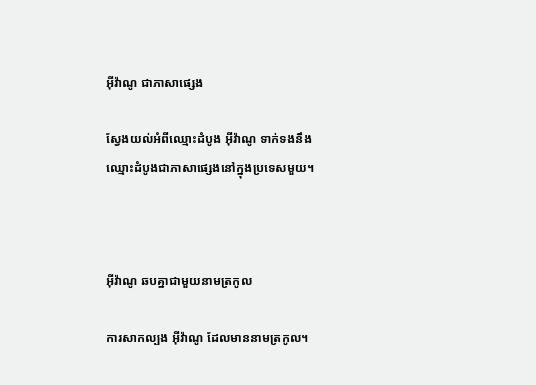អ៊ីវ៉ាណូ ជាភាសាផ្សេង

ស្វែងយល់អំពីឈ្មោះដំបូង អ៊ីវ៉ាណូ ទាក់ទងនឹងឈ្មោះដំបូងជាភាសាផ្សេងនៅក្នុងប្រទេសមួយ។



អ៊ីវ៉ាណូ ឆបគ្នាជាមួយនាមត្រកូល

ការសាកល្បង អ៊ីវ៉ាណូ ដែលមាននាមត្រកូល។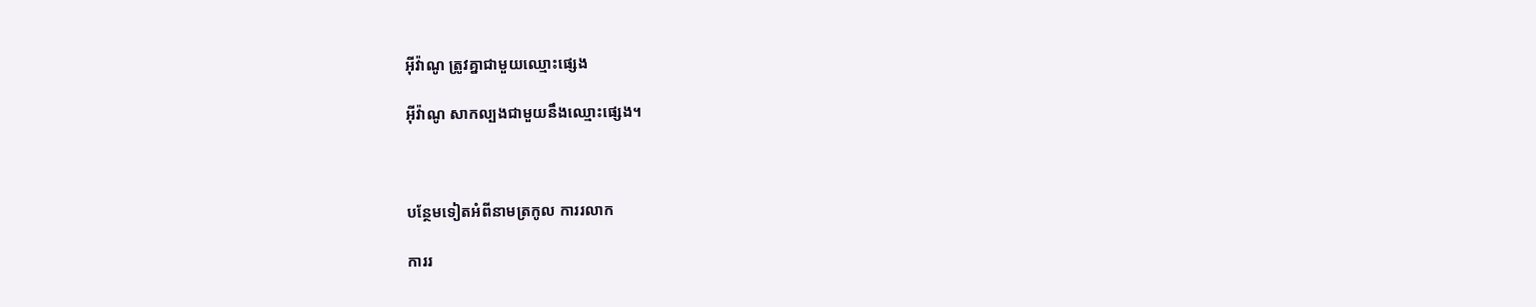អ៊ីវ៉ាណូ ត្រូវគ្នាជាមួយឈ្មោះផ្សេង

អ៊ីវ៉ាណូ សាកល្បងជាមួយនឹងឈ្មោះផ្សេង។



បន្ថែមទៀតអំពីនាមត្រកូល ការរលាក

ការរ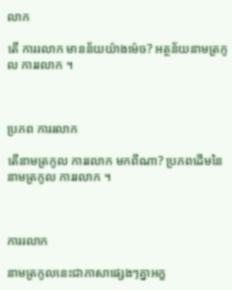លាក

តើ ការរលាក មានន័យយ៉ាងម៉េច? អត្ថន័យនាមត្រកូល ការរលាក ។



ប្រភព ការរលាក

តើនាមត្រកូល ការរលាក មកពីណា? ប្រភពដើមនៃនាមត្រកូល ការរលាក ។



ការរលាក

នាមត្រកូលនេះជាភាសាផ្សេងៗគ្នាអក្ខ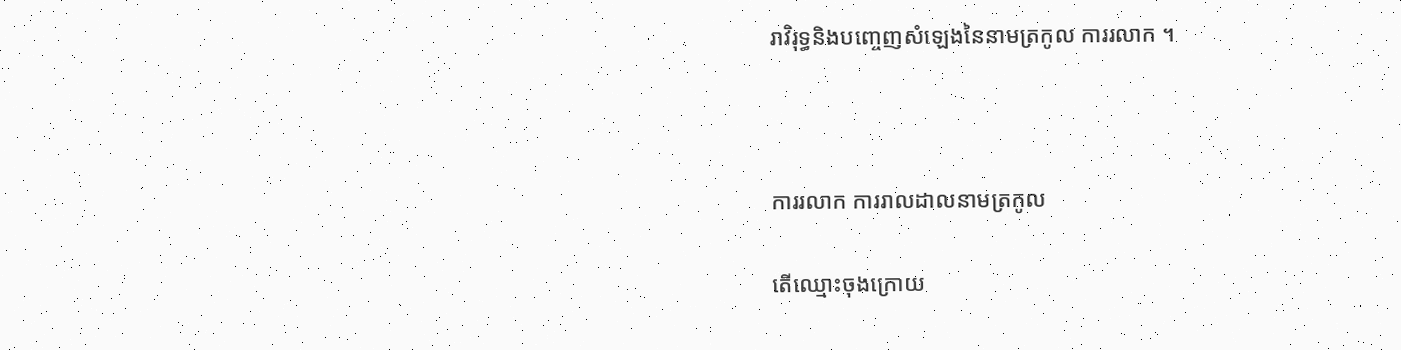រាវិរុទ្ធនិងបញ្ចេញសំឡេងនៃនាមត្រកូល ការរលាក ។



ការរលាក ការរាលដាលនាមត្រកូល

តើឈ្មោះចុងក្រោយ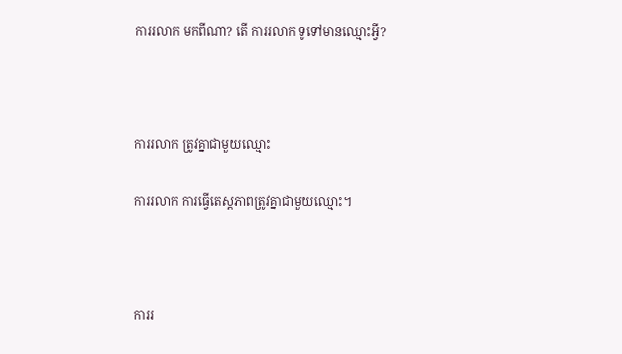ការរលាក មកពីណា? តើ ការរលាក ទូទៅមានឈ្មោះអ្វី?



ការរលាក ត្រូវគ្នាជាមួយឈ្មោះ

ការរលាក ការធ្វើតេស្តភាពត្រូវគ្នាជាមួយឈ្មោះ។



ការរ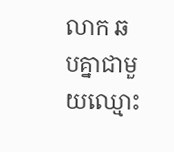លាក ឆបគ្នាជាមួយឈ្មោះ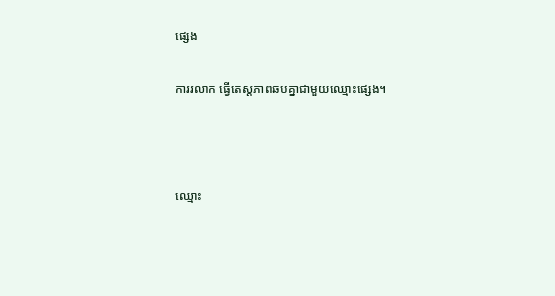ផ្សេង

ការរលាក ធ្វើតេស្តភាពឆបគ្នាជាមួយឈ្មោះផ្សេង។



ឈ្មោះ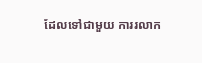ដែលទៅជាមួយ ការរលាក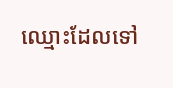ឈ្មោះដែលទៅ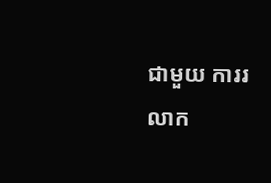ជាមួយ ការរលាក